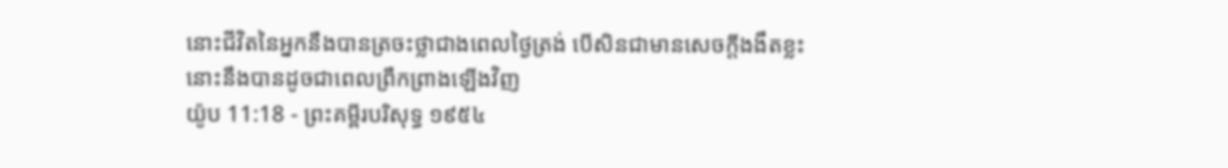នោះជីវិតនៃអ្នកនឹងបានត្រចះថ្លាជាងពេលថ្ងៃត្រង់ បើសិនជាមានសេចក្ដីងងឹតខ្លះ នោះនឹងបានដូចជាពេលព្រឹកព្រាងឡើងវិញ
យ៉ូប 11:18 - ព្រះគម្ពីរបរិសុទ្ធ ១៩៥៤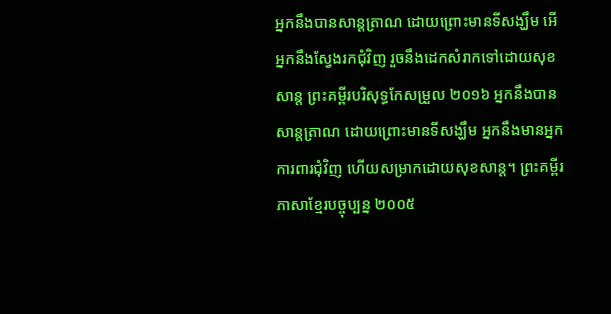អ្នកនឹងបានសាន្តត្រាណ ដោយព្រោះមានទីសង្ឃឹម អើ អ្នកនឹងស្វែងរកជុំវិញ រួចនឹងដេកសំរាកទៅដោយសុខសាន្ត ព្រះគម្ពីរបរិសុទ្ធកែសម្រួល ២០១៦ អ្នកនឹងបានសាន្តត្រាណ ដោយព្រោះមានទីសង្ឃឹម អ្នកនឹងមានអ្នកការពារជុំវិញ ហើយសម្រាកដោយសុខសាន្ត។ ព្រះគម្ពីរភាសាខ្មែរបច្ចុប្បន្ន ២០០៥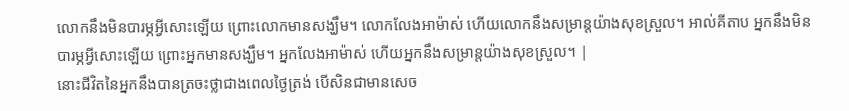លោកនឹងមិនបារម្ភអ្វីសោះឡើយ ព្រោះលោកមានសង្ឃឹម។ លោកលែងអាម៉ាស់ ហើយលោកនឹងសម្រាន្ដយ៉ាងសុខស្រួល។ អាល់គីតាប អ្នកនឹងមិនបារម្ភអ្វីសោះឡើយ ព្រោះអ្នកមានសង្ឃឹម។ អ្នកលែងអាម៉ាស់ ហើយអ្នកនឹងសម្រាន្ដយ៉ាងសុខស្រួល។ |
នោះជីវិតនៃអ្នកនឹងបានត្រចះថ្លាជាងពេលថ្ងៃត្រង់ បើសិនជាមានសេច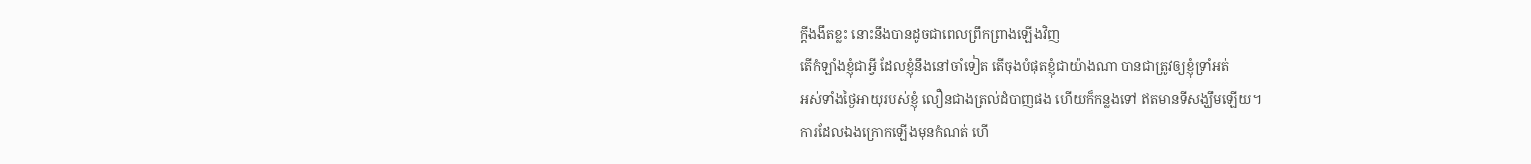ក្ដីងងឹតខ្លះ នោះនឹងបានដូចជាពេលព្រឹកព្រាងឡើងវិញ
តើកំឡាំងខ្ញុំជាអ្វី ដែលខ្ញុំនឹងនៅចាំទៀត តើចុងបំផុតខ្ញុំជាយ៉ាងណា បានជាត្រូវឲ្យខ្ញុំទ្រាំអត់
អស់ទាំងថ្ងៃអាយុរបស់ខ្ញុំ លឿនជាងត្រល់ដំបាញផង ហើយក៏កន្លងទៅ ឥតមានទីសង្ឃឹមឡើយ។
ការដែលឯងក្រោកឡើងមុនកំណត់ ហើ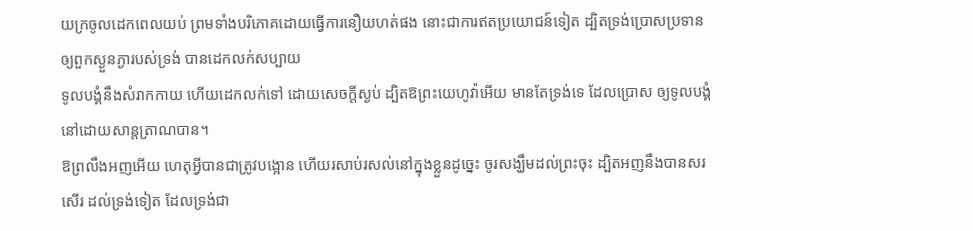យក្រចូលដេកពេលយប់ ព្រមទាំងបរិភោគដោយធ្វើការនឿយហត់ផង នោះជាការឥតប្រយោជន៍ទៀត ដ្បិតទ្រង់ប្រោសប្រទានឲ្យពួកស្ងួនភ្ងារបស់ទ្រង់ បានដេកលក់សប្បាយ
ទូលបង្គំនឹងសំរាកកាយ ហើយដេកលក់ទៅ ដោយសេចក្ដីស្ងប់ ដ្បិតឱព្រះយេហូវ៉ាអើយ មានតែទ្រង់ទេ ដែលប្រោស ឲ្យទូលបង្គំនៅដោយសាន្តត្រាណបាន។
ឱព្រលឹងអញអើយ ហេតុអ្វីបានជាត្រូវបង្អោន ហើយរសាប់រសល់នៅក្នុងខ្លួនដូច្នេះ ចូរសង្ឃឹមដល់ព្រះចុះ ដ្បិតអញនឹងបានសរសើរ ដល់ទ្រង់ទៀត ដែលទ្រង់ជា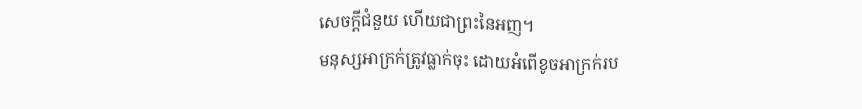សេចក្ដីជំនួយ ហើយជាព្រះនៃអញ។
មនុស្សអាក្រក់ត្រូវធ្លាក់ចុះ ដោយអំពើខូចអាក្រក់រប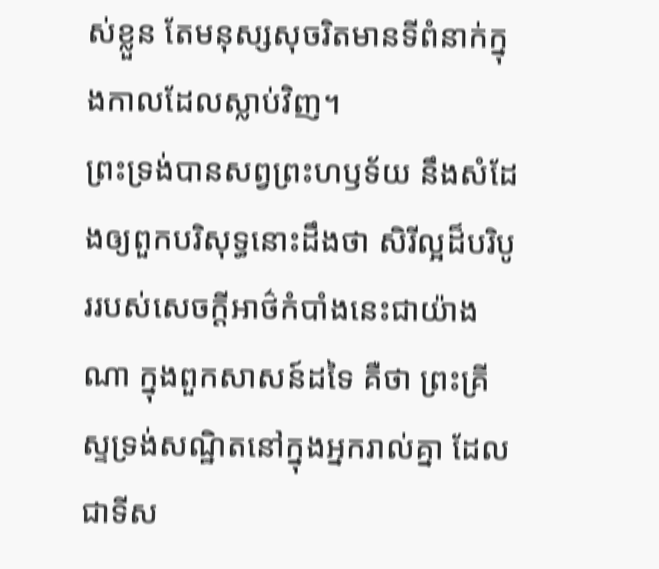ស់ខ្លួន តែមនុស្សសុចរិតមានទីពំនាក់ក្នុងកាលដែលស្លាប់វិញ។
ព្រះទ្រង់បានសព្វព្រះហឫទ័យ នឹងសំដែងឲ្យពួកបរិសុទ្ធនោះដឹងថា សិរីល្អដ៏បរិបូររបស់សេចក្ដីអាថ៌កំបាំងនេះជាយ៉ាងណា ក្នុងពួកសាសន៍ដទៃ គឺថា ព្រះគ្រីស្ទទ្រង់សណ្ឋិតនៅក្នុងអ្នករាល់គ្នា ដែលជាទីស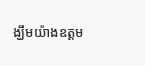ង្ឃឹមយ៉ាងឧត្តម